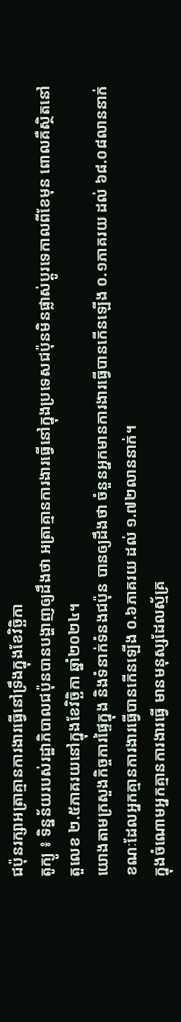ជប៉ុនរក្សាអត្រាគ្មានការងារធ្វើនៅទ្រឹងក្នុងខែវិច្ឆិកា
តូក្យូ ៖ ទិន្នន័យរបស់រដ្ឋាភិបាលជប៉ុនបានបង្ហាញឲ្យដឹងថា អត្រាគ្មានការងារធ្វើនៅក្នុងប្រទេសជប៉ុនមិនផ្លាស់ប្តូរទេកាលពីខែមុន ពោលគឺស្ថិតនៅតួលេខ ២.៥ភាគរយនៅក្នុងខែវិច្ឆិកា ឆ្នាំ២០២៤។
យោងតាមក្រសួងកិច្ចការផ្ទៃក្នុង និងទំនាក់ទំនងជប៉ុន បានឲ្យដឹងថា ចំនួនអ្នកមានការងារធ្វើបានកើនឡើង ០.១ភាគរយ ដល់ ៦៨.០៨លាននាក់ ខណៈដែលអ្នកគ្មានការងារធ្វើបានកើនឡើង ០.៦ភាគរយ ដល់ ១.៧២លាននាក់។
ក្នុងចំណោមអ្នកគ្មានការងារធ្វើ មានមនុស្សដែលស្ម័គ្រ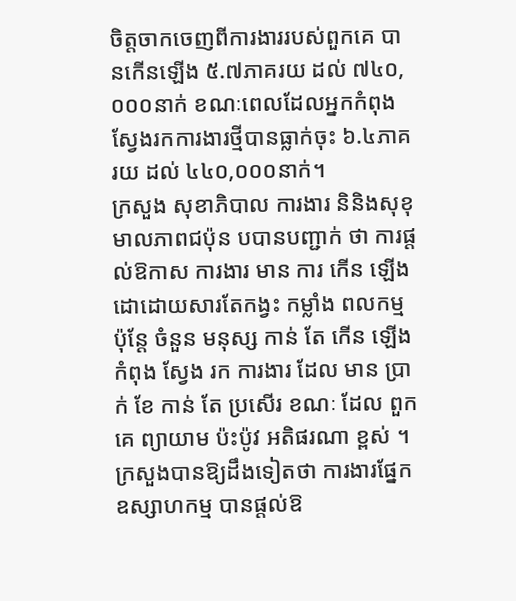ចិត្តចាកចេញពីការងាររបស់ពួកគេ បានកើនឡើង ៥.៧ភាគរយ ដល់ ៧៤០,០០០នាក់ ខណៈពេលដែលអ្នកកំពុងស្វែងរកការងារថ្មីបានធ្លាក់ចុះ ៦.៤ភាគរយ ដល់ ៤៤០,០០០នាក់។
ក្រសួង សុខាភិបាល ការងារ និនិងសុខុមាលភាពជប៉ុន បបានបញ្ជាក់ ថា ការផ្តល់ឱកាស ការងារ មាន ការ កើន ឡើង ដោដោយសារតែកង្វះ កម្លាំង ពលកម្ម ប៉ុន្តែ ចំនួន មនុស្ស កាន់ តែ កើន ឡើង កំពុង ស្វែង រក ការងារ ដែល មាន ប្រាក់ ខែ កាន់ តែ ប្រសើរ ខណៈ ដែល ពួក គេ ព្យាយាម ប៉ះប៉ូវ អតិផរណា ខ្ពស់ ។
ក្រសួងបានឱ្យដឹងទៀតថា ការងារផ្នែកឧស្សាហកម្ម បានផ្តល់ឱ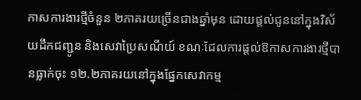កាសការងារថ្មីចំនួន ២ភាគរយច្រើនជាងឆ្នាំមុន ដោយផ្តល់ជូននៅក្នុងវិស័យដឹកជញ្ជូន និងសេវាប្រៃសណីយ៍ ខណៈដែលការផ្តល់ឱកាសការងារថ្មីបានធ្លាក់ចុះ ១២.២ភាគរយនៅក្នុងផ្នែកសេវាកម្ម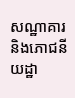សណ្ឋាគារ និងភោជនីយដ្ឋា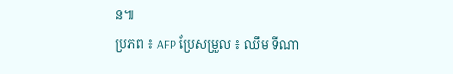ន៕
ប្រភព ៖ AFP ប្រែសម្រួល ៖ ឈឹម ទីណា